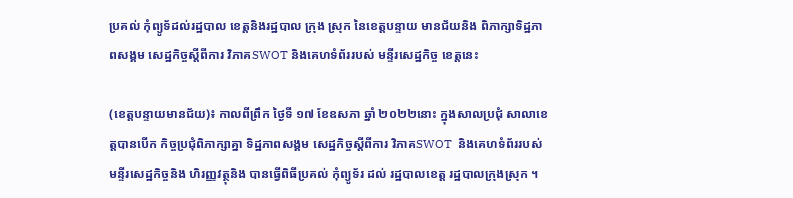ប្រគល់ កុំព្យូទ័ដល់រដ្ឋបាល ខេត្តនិងរដ្ឋបាល ក្រុង ស្រុក នៃខេត្តបន្ទាយ មានជ័យនិង ពិភាក្សាទិដ្ឋភាពសង្គម សេដ្ឋកិច្ចស្តីពីការ វិភាគSWOT និងគេហទំព័ររបស់ មន្ទីរសេដ្ឋកិច្ច ខេត្តនេះ

(ខេត្តបន្ទាយមានជ័យ)៖ កាលពីព្រឹក ថ្ងៃទី ១៧ ខែឧសភា ឆ្នាំ ២០២២នោះ ក្នុងសាលប្រជុំ សាលាខេត្តបានបើក កិច្ចប្រជុំពិភាក្សាគ្នា ទិដ្ឋភាពសង្គម សេដ្ឋកិច្ចស្ដីពីការ វិភាគSWOT  និងគេហទំព័ររបស់ មន្ទីរសេដ្ឋកិច្ចនិង ហិរញ្ញវត្ថុនិង បានធ្វើពិធីប្រគល់ កុំព្យូទ័រ ដល់ រដ្ឋបាលខេត្ត រដ្ឋបាលក្រុងស្រុក ។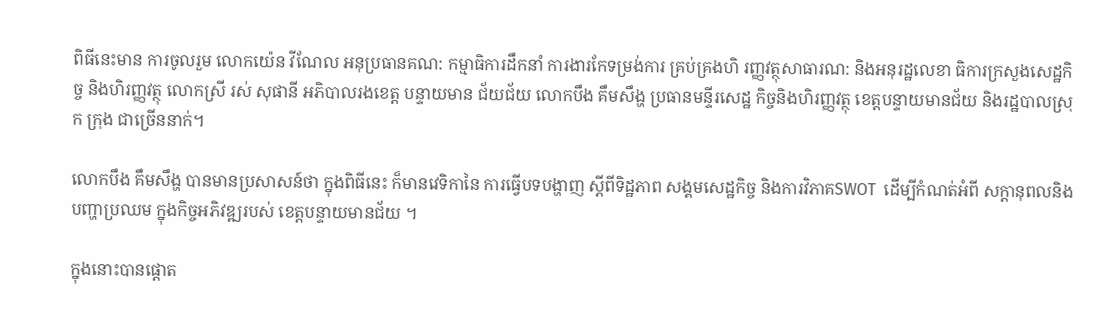ពិធីនេះមាន ការចូលរួម លោកយ៉េន វីណែល អនុប្រធានគណ: កម្មាធិការដឹកនាំ ការងារកែទម្រង់ការ គ្រប់គ្រងហិ រញ្ញវត្ថុសាធារណ: និងអនុរដ្ឋលេខា ធិការក្រសួងសេដ្ឋកិច្ច និងហិរញ្ញវត្ថុ លោកស្រី រស់ សុផានី អភិបាលរងខេត្ត បន្ទាយមាន ជ័យជ័យ លោកបឹង គឹមសឹង្ហ ប្រធានមន្ទីរសេដ្ឋ កិច្ចនិងហិរញ្ញវត្ថុ ខេត្តបន្ទាយមានជ័យ និងរដ្ឋបាលស្រុក ក្រុង ជាច្រើននាក់។

លោកបឹង គឹមសឹង្ហ បានមានប្រសាសន៍ថា ក្នុងពិធីនេះ ក៏មានវេទិកានៃ ការធ្វើបទបង្ហាញ ស្ដីពីទិដ្ឋភាព សង្គមសេដ្ឋកិច្ច និងការវិភាគSWOT  ដើម្បីកំណត់អំពី សក្ដានុពលនិង បញ្ហាប្រឈម ក្នុងកិច្ចអភិវឌ្ឍរបស់ ខេត្តបន្ទាយមានជ័យ ។

ក្នុងនោះបានផ្ដោត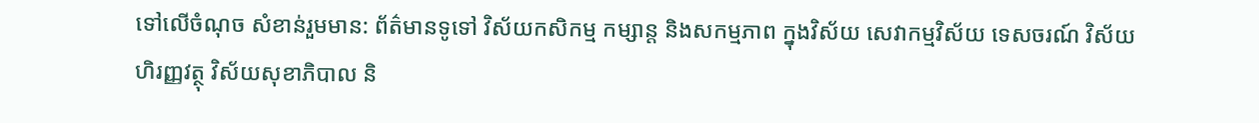ទៅលើចំណុច សំខាន់រួមមាន: ព័ត៌មានទូទៅ វិស័យកសិកម្ម កម្សាន្ត និងសកម្មភាព ក្នុងវិស័យ សេវាកម្មវិស័យ ទេសចរណ៍ វិស័យហិរញ្ញវត្ថុ វិស័យសុខាភិបាល និ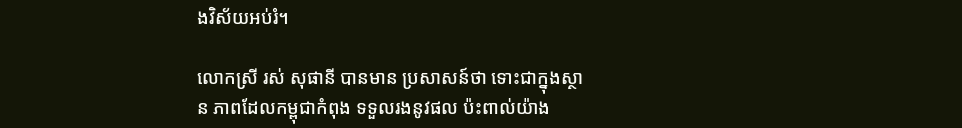ងវិស័យអប់រំ។

លោកស្រី រស់ សុផានី បានមាន ប្រសាសន៍ថា ទោះជាក្នុងស្ថាន ភាពដែលកម្ពុជាកំពុង ទទួលរងនូវផល ប៉ះពាល់យ៉ាង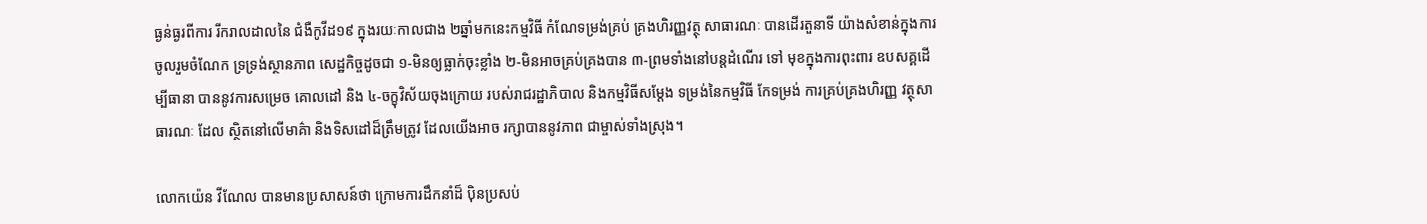ធ្ងន់ធ្ងរពីការ រីករាលដាលនៃ ជំងឺកូវីដ១៩ ក្នុងរយៈកាលជាង ២ឆ្នាំមកនេះកម្មវិធី កំណែទម្រង់គ្រប់ គ្រងហិរញ្ញវត្ថុ សាធារណៈ បានដើរតួនាទី យ៉ាងសំខាន់ក្នុងការ ចូលរួមចំណែក ទ្រទ្រង់ស្ថានភាព សេដ្ឋកិច្ចដូចជា ១-មិនឲ្យធ្លាក់ចុះខ្លាំង ២-មិនអាចគ្រប់គ្រងបាន ៣-ព្រមទាំងនៅបន្តដំណើរ ទៅ មុខក្នុងការពុះពារ ឧបសគ្គដើម្បីធានា បាននូវការសម្រេច គោលដៅ និង ៤-ចក្ខុវិស័យចុងក្រោយ របស់រាជរដ្ឋាភិបាល និងកម្មវិធីសម្តែង ទម្រង់នៃកម្មវិធី កែទម្រង់ ការគ្រប់គ្រងហិរញ្ញ វត្ថុសាធារណៈ ដែល ស្ថិតនៅលើមាគ៌ា និងទិសដៅដ៏ត្រឹមត្រូវ ដែលយើងអាច រក្សាបាននូវភាព ជាម្ចាស់ទាំងស្រុង។

លោកយ៉េន វីណែល បានមានប្រសាសន៍ថា ក្រោមការដឹកនាំដ៏ ប៉ិនប្រសប់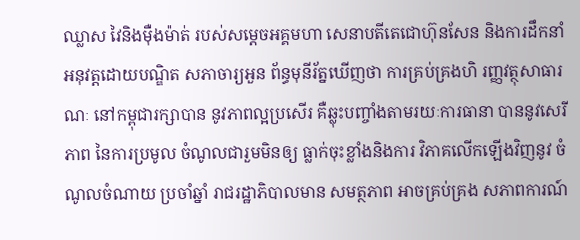ឈ្លាស វៃនិងម៉ឺងម៉ាត់ របស់សម្ដេចអគ្គមហា សេនាបតីតេជោហ៊ុនសែន និងការដឹកនាំ អនុវត្ដដោយបណ្ឌិត សភាចារ្យអួន ព័ន្ធមុនីរ័ត្នឃើញថា ការគ្រប់គ្រងហិ រញ្ញវត្ថុសាធារណៈ នៅកម្ពុជារក្សាបាន នូវភាពល្អប្រសើរ គឺឆ្លុះបញ្ចាំងតាមរយៈការធានា បាននូវសេរីភាព នៃការប្រមូល ចំណូលជារួមមិនឲ្យ ធ្លាក់ចុះខ្លាំងនិងការ វិភាគលើកឡើងវិញនូវ ចំណូលចំណាយ ប្រចាំឆ្នាំ រាជរដ្ឋាភិបាលមាន សមត្ថភាព អាចគ្រប់គ្រង សភាពការណ៍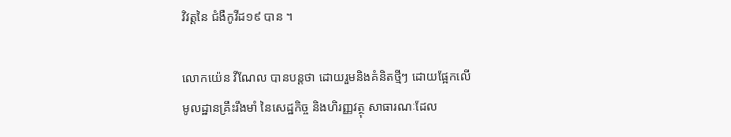វិវត្តនៃ ជំងឺកូវីដ១៩ បាន ។

លោកយ៉េន វីណែល បានបន្តថា ដោយរួមនិងគំនិតថ្មីៗ ដោយផ្អែកលើ មូលដ្ឋានគ្រឹះរឹងមាំ នៃសេដ្ឋកិច្ច និងហិរញ្ញវត្ថុ សាធារណៈដែល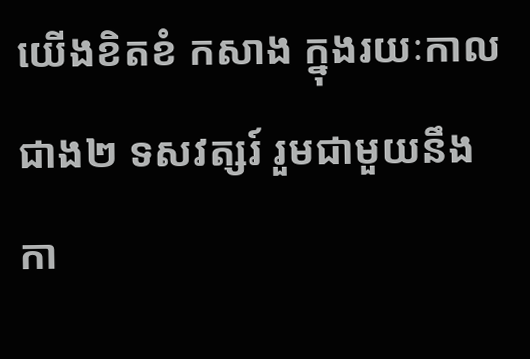យើងខិតខំ កសាង ក្នុងរយៈកាលជាង២ ទសវត្សរ៍ រួមជាមួយនឹងកា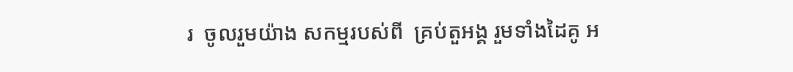រ  ចូលរួមយ៉ាង សកម្មរបស់ពី  គ្រប់តួអង្គ រួមទាំងដៃគូ អ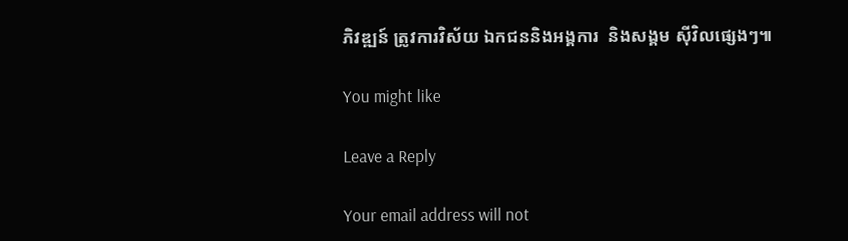ភិវឌ្ឍន៍ ត្រូវការវិស័យ ឯកជននិងអង្គការ  និងសង្គម ស៊ីវិលផ្សេងៗ៕

You might like

Leave a Reply

Your email address will not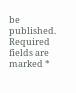be published. Required fields are marked *